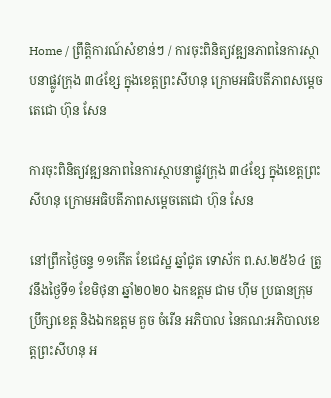Home / ព្រឹត្តិការណ៍សំខាន់ៗ / ការចុះពិនិត្យវឌ្ឍនភាពនៃការស្ថាបនាផ្លូវក្រុង ៣៤ខ្សែ ក្នុងខេត្តព្រះសីហនុ ក្រោមអធិបតីភាពសម្ដេចតេជោ ហ៊ុន សែន

ការចុះពិនិត្យវឌ្ឍនភាពនៃការស្ថាបនាផ្លូវក្រុង ៣៤ខ្សែ ក្នុងខេត្តព្រះសីហនុ ក្រោមអធិបតីភាពសម្ដេចតេជោ ហ៊ុន សែន

នៅព្រឹកថ្ងៃចន្ទ ១១កើត ខែជេស្ឋ ឆ្នាំជូត ទោស័ក ព.ស.២៥៦៤ ត្រូវនឹងថ្ងៃទី១ ខែមិថុនា ឆ្នាំ២០២០ ឯកឧត្តម ជាម ហ៊ីម ប្រធានក្រុមប្រឹក្សាខេត្ត និងឯកឧត្ដម គួច ចំរើន អភិបាល នៃគណ:អភិបាលខេត្តព្រះសីហនុ អ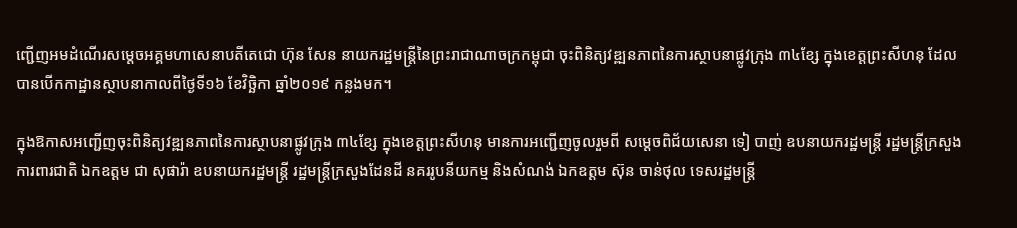ញ្ជើញអមដំណើរសម្ដេចអគ្គមហាសេនាបតីតេជោ ហ៊ុន សែន នាយករដ្ឋមន្ត្រីនៃព្រះរាជាណាចក្រកម្ពុជា ចុះពិនិត្យវឌ្ឍនភាពនៃការស្ថាបនាផ្លូវក្រុង ៣៤ខ្សែ ក្នុងខេត្តព្រះសីហនុ ដែលបានបើកកាដ្ឋានស្ថាបនាកាលពីថ្ងៃទី១៦ ខែវិច្ឆិកា ឆ្នាំ២០១៩ កន្លងមក។

ក្នុងឱកាសអញ្ជើញចុះពិនិត្យវឌ្ឍនភាពនៃការស្ថាបនាផ្លូវក្រុង ៣៤ខ្សែ ក្នុងខេត្តព្រះសីហនុ មានការអញ្ជើញចូលរួមពី សម្តេចពិជ័យសេនា ទៀ បាញ់ ឧបនាយករដ្ឋមន្ត្រី រដ្ឋមន្រ្ដីក្រសួងការពារជាតិ ឯកឧត្តម ជា សុផារ៉ា ឧបនាយករដ្ឋមន្ត្រី រដ្ឋមន្ត្រីក្រសួងដែនដី នគររូបនីយកម្ម និងសំណង់ ឯកឧត្តម ស៊ុន ចាន់ថុល ទេសរដ្ឋមន្ដ្រី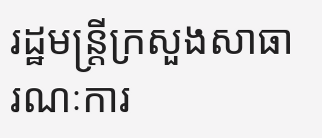រដ្ឋមន្ដ្រីក្រសួងសាធារណៈការ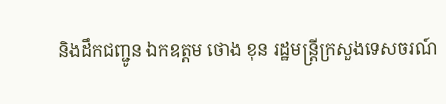និងដឹកជញ្ជូន ឯកឧត្តម ថោង ខុន រដ្ឋមន្ដ្រីក្រសួងទេសចរណ៍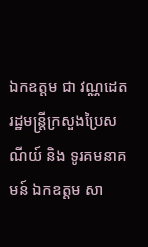ឯកឧត្តម ជា វណ្ណដេត រដ្ឋមន្ត្រីក្រសួងប្រៃសណីយ៍ និង ទូរគមនាគមន៍ ឯកឧត្តម សា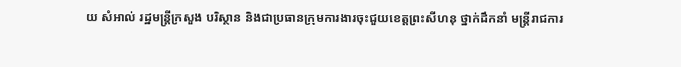យ សំអាល់ រដ្ឋមន្ត្រីក្រសួង បរិស្ថាន និងជាប្រធានក្រុមការងារចុះជួយខេត្តព្រះសីហនុ ថ្នាក់ដឹកនាំ មន្ត្រីរាជការ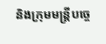និងក្រុមមន្ត្រីបច្ចេ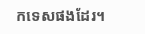កទេសផងដែរ។